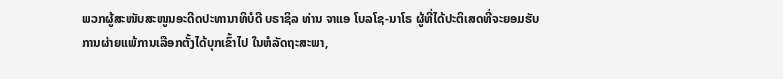ພວກຜູ້ສະໜັບສະໜູນອະດີດປະທານາທິບໍດີ ບຣາຊິລ ທ່ານ ຈາແອ ໂບລໂຊ-ນາໂຣ ຜູ້ທີ່ໄດ້ປະຕິເສດທີ່ຈະຍອມຮັບການຜ່າຍແພ້ການເລືອກຕັ້ງໄດ້ບຸກເຂົ້າໄປ ໃນຫໍລັດຖະສະພາ,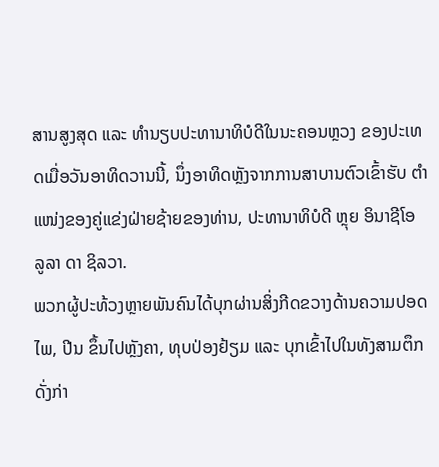ສານສູງສຸດ ແລະ ທຳນຽບປະທານາທິບໍດີໃນນະຄອນຫຼວງ ຂອງປະເທດເມື່ອວັນອາທິດວານນີ້, ນຶ່ງອາທິດຫຼັງຈາກການສາບານຕົວເຂົ້າຮັບ ຕຳແໜ່ງຂອງຄູ່ແຂ່ງຝ່າຍຊ້າຍຂອງທ່ານ, ປະທານາທິບໍດີ ຫຼຸຍ ອິນາຊີໂອ ລູລາ ດາ ຊິລວາ.
ພວກຜູ້ປະທ້ວງຫຼາຍພັນຄົນໄດ້ບຸກຜ່ານສິ່ງກີດຂວາງດ້ານຄວາມປອດໄພ, ປີນ ຂຶ້ນໄປຫຼັງຄາ, ທຸບປ່ອງຢ້ຽມ ແລະ ບຸກເຂົ້າໄປໃນທັງສາມຕຶກດັ່ງກ່າ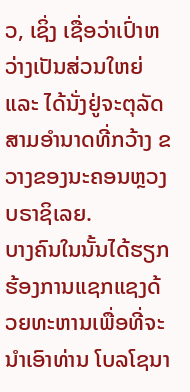ວ, ເຊິ່ງ ເຊື່ອວ່າເປົ່າຫວ່າງເປັນສ່ວນໃຫຍ່ ແລະ ໄດ້ນັ່ງຢູ່ຈະຕຸລັດສາມອຳນາດທີ່ກວ້າງ ຂວາງຂອງນະຄອນຫຼວງ ບຣາຊິເລຍ.
ບາງຄົນໃນນັ້ນໄດ້ຮຽກຮ້ອງການແຊກແຊງດ້ວຍທະຫານເພື່ອທີ່ຈະນຳເອົາທ່ານ ໂບລໂຊນາ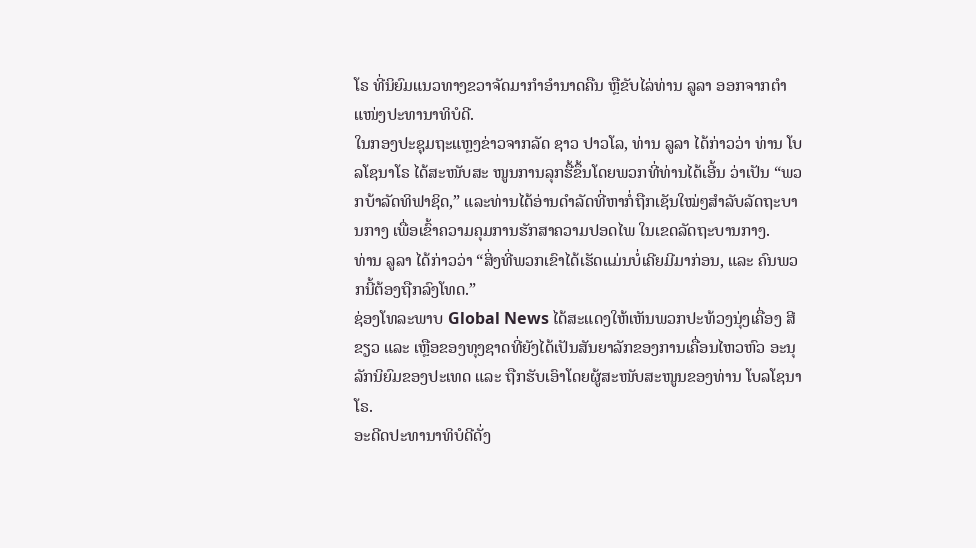ໂຣ ທີ່ນິຍົມແນວທາງຂວາຈັດມາກຳອຳນາດຄືນ ຫຼືຂັບໄລ່ທ່ານ ລູລາ ອອກຈາກຕຳແໜ່ງປະທານາທິບໍດີ.
ໃນກອງປະຊຸມຖະແຫຼງຂ່າວຈາກລັດ ຊາວ ປາວໂລ, ທ່ານ ລູລາ ໄດ້ກ່າວວ່າ ທ່ານ ໂບລໂຊນາໂຣ ໄດ້ສະໜັບສະ ໜູນການລຸກຮື້ຂຶ້ນໂດຍພວກທີ່ທ່ານໄດ້ເອີ້ນ ວ່າເປັນ “ພວກບ້າລັດທິຟາຊິດ,” ແລະທ່ານໄດ້ອ່ານດຳລັດທີ່ຫາກໍ່ຖືກເຊັນໃໝ່ໆສຳລັບລັດຖະບານກາງ ເພື່ອເຂົ້າຄວາມຄຸມການຮັກສາຄວາມປອດໄພ ໃນເຂດລັດຖະບານກາງ.
ທ່ານ ລູລາ ໄດ້ກ່າວວ່າ “ສິ່ງທີ່ພວກເຂົາໄດ້ເຮັດແມ່ນບໍ່ເຄີຍມີມາກ່ອນ, ແລະ ຄົນພວກນີ້ຕ້ອງຖືກລົງໂທດ.”
ຊ່ອງໂທລະພາບ Global News ໄດ້ສະແດງໃຫ້ເຫັນພວກປະທ້ວງນຸ່ງເຄື່ອງ ສີຂຽວ ແລະ ເຫຼືອຂອງທຸງຊາດທີ່ຍັງໄດ້ເປັນສັນຍາລັກຂອງການເຄື່ອນໄຫວຫົວ ອະນຸລັກນິຍົມຂອງປະເທດ ແລະ ຖືກຮັບເອົາໂດຍຜູ້ສະໜັບສະໜູນຂອງທ່ານ ໂບລໂຊນາໂຣ.
ອະດີດປະທານາທິບໍດີດັ່ງ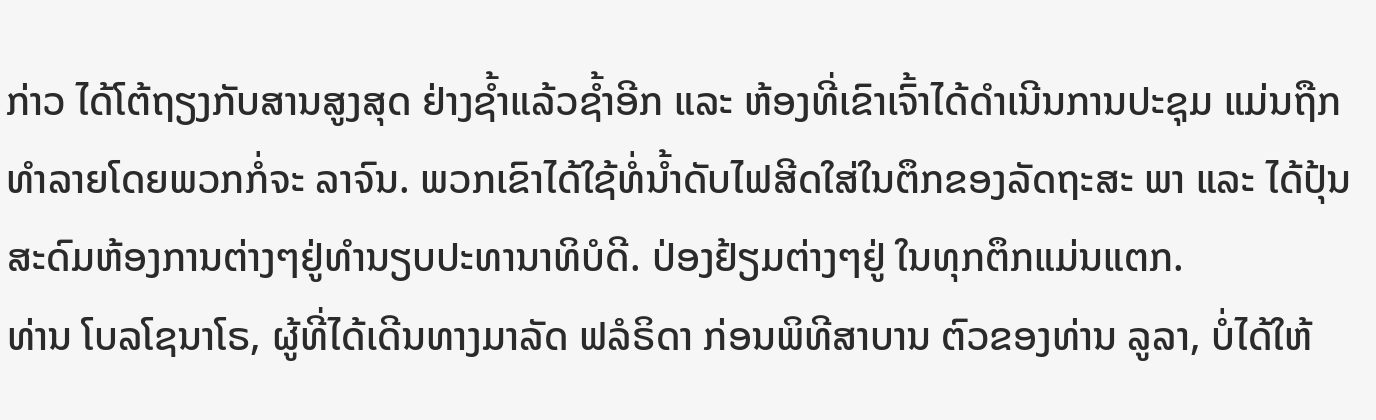ກ່າວ ໄດ້ໂຕ້ຖຽງກັບສານສູງສຸດ ຢ່າງຊໍ້າແລ້ວຊໍ້າອີກ ແລະ ຫ້ອງທີ່ເຂົາເຈົ້າໄດ້ດຳເນີນການປະຊຸມ ແມ່ນຖືກທຳລາຍໂດຍພວກກໍ່ຈະ ລາຈົນ. ພວກເຂົາໄດ້ໃຊ້ທໍ່ນໍ້າດັບໄຟສີດໃສ່ໃນຕຶກຂອງລັດຖະສະ ພາ ແລະ ໄດ້ປຸ້ນສະດົມຫ້ອງການຕ່າງໆຢູ່ທຳນຽບປະທານາທິບໍດີ. ປ່ອງຢ້ຽມຕ່າງໆຢູ່ ໃນທຸກຕຶກແມ່ນແຕກ.
ທ່ານ ໂບລໂຊນາໂຣ, ຜູ້ທີ່ໄດ້ເດີນທາງມາລັດ ຟລໍຣິດາ ກ່ອນພິທີສາບານ ຕົວຂອງທ່ານ ລູລາ, ບໍ່ໄດ້ໃຫ້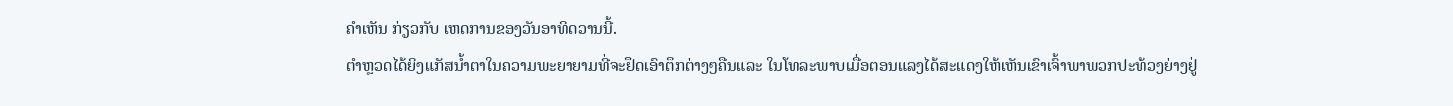ຄຳເຫັນ ກ່ຽວກັບ ເຫດການຂອງວັນອາທິດວານນີ້.
ຕຳຫຼວດໄດ້ຍິງແກັສນໍ້າຕາໃນຄວາມພະຍາຍາມທີ່ຈະຢຶດເອົາຕຶກຕ່າງໆຄືນແລະ ໃນໂທລະພາບເມື່ອຕອນແລງໄດ້ສະແດງໃຫ້ເຫັນເຂົາເຈົ້າພາພວກປະທ້ວງຍ່າງຢູ່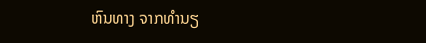ຫົນທາງ ຈາກທຳນຽ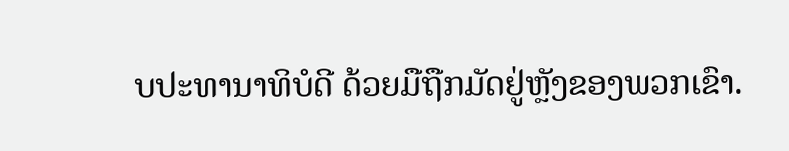ບປະທານາທິບໍດີ ດ້ວຍມືຖືກມັດຢູ່ຫຼັງຂອງພວກເຂົາ.